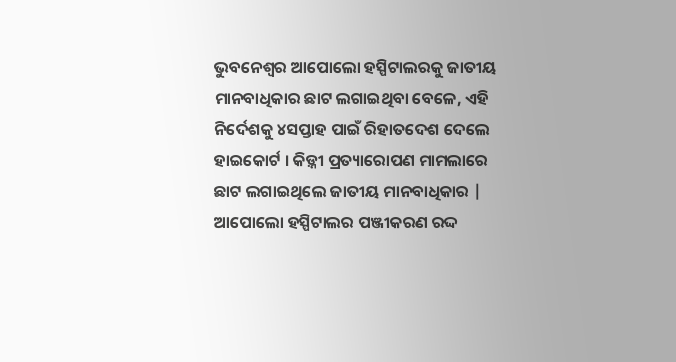ଭୁବନେଶ୍ୱର ଆପୋଲୋ ହସ୍ପିଟାଲରକୁ ଜାତୀୟ ମାନବାଧିକାର ଛାଟ ଲଗାଇଥିବା ବେଳେ, ଏହି ନିର୍ଦେଶକୁ ୪ସପ୍ତାହ ପାଇଁ ରିହାତଦେଶ ଦେଲେ ହାଇକୋର୍ଟ । କିଡ଼୍ନୀ ପ୍ରତ୍ୟାରୋପଣ ମାମଲାରେ ଛାଟ ଲଗାଇଥିଲେ ଜାତୀୟ ମାନବାଧିକାର | ଆପୋଲୋ ହସ୍ପିଟାଲର ପଞ୍ଜୀକରଣ ରଦ୍ଦ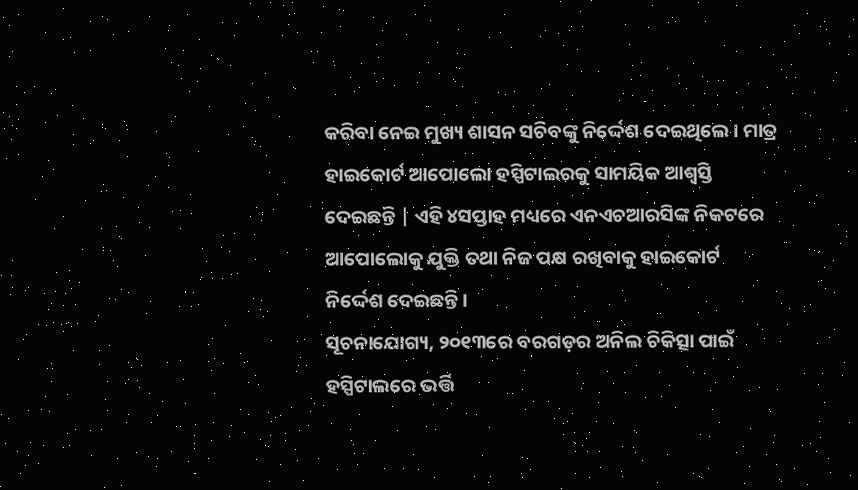କରିବା ନେଇ ମୁଖ୍ୟ ଶାସନ ସଚିବଙ୍କୁ ନିର୍ଦ୍ଦେଶ ଦେଇଥିଲେ । ମାତ୍ର ହାଇକୋର୍ଟ ଆପୋଲୋ ହସ୍ପିଟାଲରକୁ ସାମୟିକ ଆଶ୍ୱସ୍ତି ଦେଇଛନ୍ତି | ଏହି ୪ସପ୍ତାହ ମଧ୍ୟରେ ଏନଏଚଆରସିଙ୍କ ନିକଟରେ ଆପୋଲୋକୁ ଯୁକ୍ତି ତଥା ନିଜ ପକ୍ଷ ରଖିବାକୁ ହାଇକୋର୍ଟ ନିର୍ଦ୍ଦେଶ ଦେଇଛନ୍ତି ।
ସୂଚନାଯୋଗ୍ୟ, ୨୦୧୩ରେ ବରଗଡ଼ର ଅନିଲ ଚିକିତ୍ସା ପାଇଁ ହସ୍ପିଟାଲରେ ଭର୍ତ୍ତି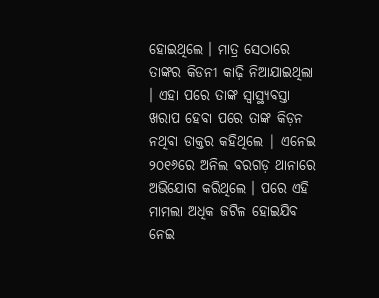ହୋଇଥିଲେ । ମାତ୍ର ସେଠାରେ ତାଙ୍କର କିଡନୀ କାଢ଼ି ନିଆଯାଇଥିଲା । ଏହା ପରେ ତାଙ୍କ ସ୍ୱାସ୍ଥ୍ୟବସ୍ତା ଖରାପ ହେବା ପରେ ତାଙ୍କ କିଡ଼ନ ନଥିବା ଡାକ୍ତର କହିଥିଲେ | ଏନେଇ ୨୦୧୬ରେ ଅନିଲ ବରଗଡ଼ ଥାନାରେ ଅଭିଯୋଗ କରିଥିଲେ । ପରେ ଏହି ମାମଲା ଅଧିକ ଜଟିଳ ହୋଇଯିବ ନେଇ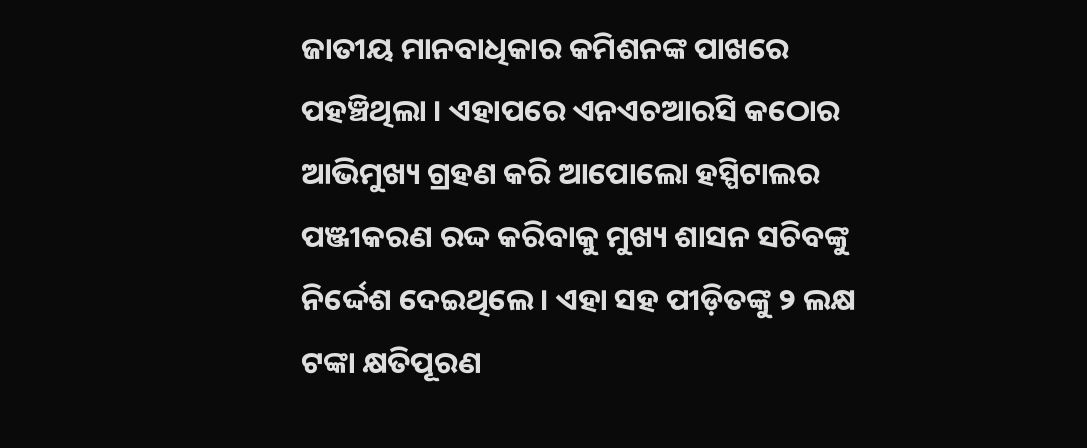ଜାତୀୟ ମାନବାଧିକାର କମିଶନଙ୍କ ପାଖରେ ପହଞ୍ଚିଥିଲା । ଏହାପରେ ଏନଏଚଆରସି କଠୋର ଆଭିମୁଖ୍ୟ ଗ୍ରହଣ କରି ଆପୋଲୋ ହସ୍ପିଟାଲର ପଞ୍ଜୀକରଣ ରଦ୍ଦ କରିବାକୁ ମୁଖ୍ୟ ଶାସନ ସଚିବଙ୍କୁ ନିର୍ଦ୍ଦେଶ ଦେଇଥିଲେ । ଏହା ସହ ପୀଡ଼ିତଙ୍କୁ ୨ ଲକ୍ଷ ଟଙ୍କା କ୍ଷତିପୂରଣ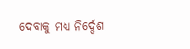ଦେବାକୁ ମଧ୍ୟ ନିର୍ଦ୍ଦେଶ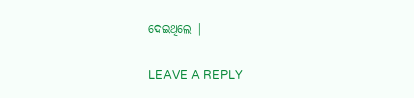ଦେଇଥିଲେ |

LEAVE A REPLY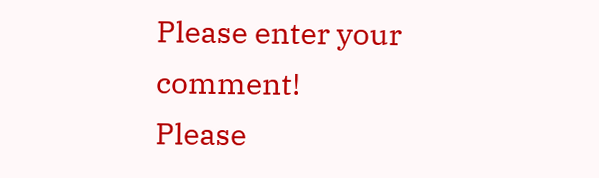Please enter your comment!
Please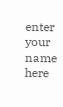enter your name here